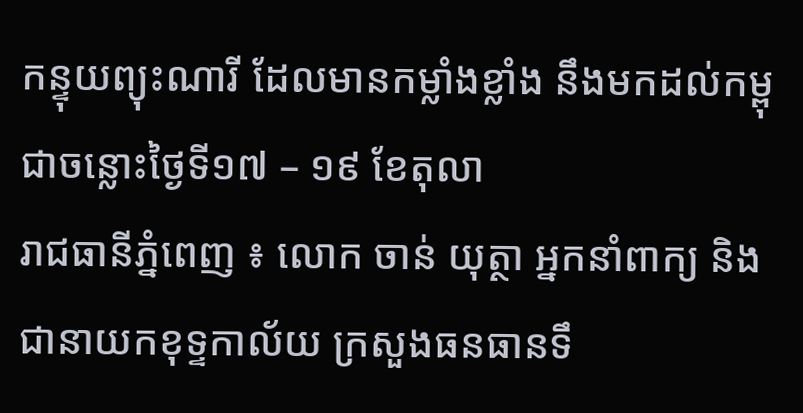កន្ទុយព្យុះណារី ដែលមានកម្លាំងខ្លាំង នឹងមកដល់កម្ពុជាចន្លោះថ្ងៃទី១៧ – ១៩ ខែតុលា
រាជធានីភ្នំពេញ ៖ លោក ចាន់ យុត្ថា អ្នកនាំពាក្យ និងជានាយកខុទ្ទកាល័យ ក្រសួងធនធានទឹ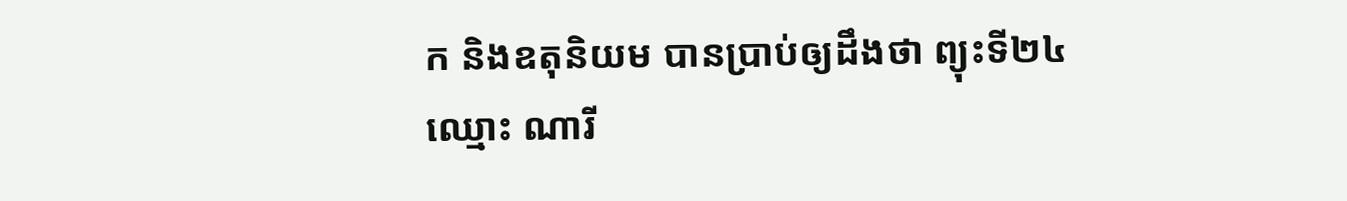ក និងឧតុនិយម បានប្រាប់ឲ្យដឹងថា ព្យុះទី២៤ ឈ្មោះ ណារី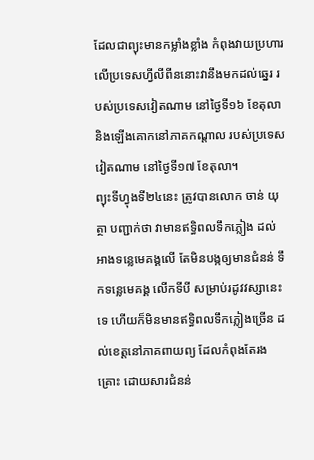ដែលជាព្យុះមានកម្លាំងខ្លាំង កំពុងវាយប្រហារ លើប្រទេសហ្វីលីពីននោះវានឹងមកដល់ឆ្នេរ របស់ប្រទេសវៀតណាម នៅថ្ងៃទី១៦ ខែតុលា និងឡើងគោកនៅភាគកណ្តាល របស់ប្រទេសវៀតណាម នៅថ្ងៃទី១៧ ខែតុលា។
ព្យុះទីហ្វុងទី២៤នេះ ត្រូវបានលោក ចាន់ យុត្ថា បញ្ជាក់ថា វាមានឥទ្ធិពលទឹកភ្លៀង ដល់អាងទន្លេមេគង្គលើ តែមិនបង្កឲ្យមានជំនន់ ទឹកទន្លេមេគង្គ លើកទីបី សម្រាប់រដូវវស្សានេះទេ ហើយក៏មិនមានឥទ្ធិពលទឹកភ្លៀងច្រើន ដល់ខេត្តនៅភាគពាយព្យ ដែលកំពុងតែរងគ្រោះ ដោយសារជំនន់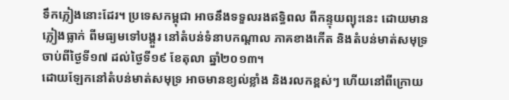ទឹកភ្លៀងនោះដែរ។ ប្រទេសកម្ពុជា អាចនឹងទទួលរងឥទ្ធិពល ពីកន្ទុយព្យុះនេះ ដោយមានភ្លៀងធ្លាក់ ពីមធ្យមទៅបង្គួរ នៅតំបន់ទំនាបកណ្តាល ភាគខាងកើត និងតំបន់មាត់សមុទ្រ ចាប់ពីថ្ងៃទី១៧ ដល់ថ្ងៃទី១៩ ខែតុលា ឆ្នាំ២០១៣។
ដោយឡែកនៅតំបន់មាត់សមុទ្រ អាចមានខ្យល់ខ្លាំង និងរលកខ្ពស់ៗ ហើយនៅពីក្រោយ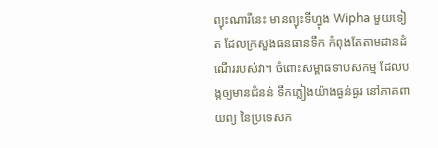ព្យុះណារីនេះ មានព្យុះទីហ្វុង Wipha មួយទៀត ដែលក្រសួងធនធានទឹក កំពុងតែតាមដានដំណើររបស់វា។ ចំពោះសម្ពាធទាបសកម្ម ដែលបង្កឲ្យមានជំនន់ ទឹកភ្លៀងយ៉ាងធ្ងន់ធ្ងរ នៅភាគពាយព្យ នៃប្រទេសក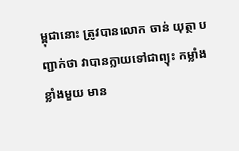ម្ពុជានោះ ត្រូវបានលោក ចាន់ យុត្ថា បញ្ជាក់ថា វាបានក្លាយទៅជាព្យុះ កម្លាំងខ្លាំងមួយ មាន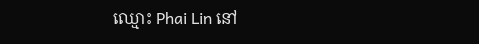ឈ្មោះ Phai Lin នៅ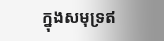ក្នុងសមុទ្រឥ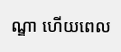ណ្ឌា ហើយពេល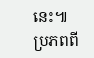នេះ៕
ប្រភពពី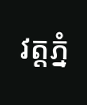វត្តភ្នំ